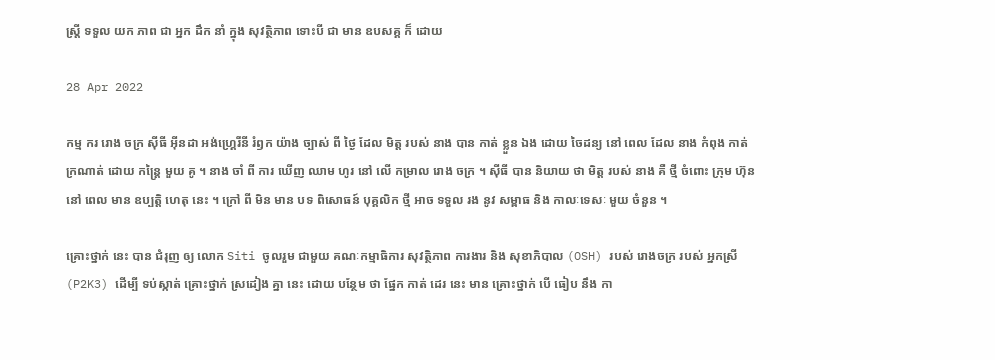ស្ត្រី ទទួល យក ភាព ជា អ្នក ដឹក នាំ ក្នុង សុវត្ថិភាព ទោះបី ជា មាន ឧបសគ្គ ក៏ ដោយ

28 Apr 2022

កម្ម ករ រោង ចក្រ ស៊ីធី អ៊ីនដា អង់ហ្គ្រេរីនី រំឭក យ៉ាង ច្បាស់ ពី ថ្ងៃ ដែល មិត្ត របស់ នាង បាន កាត់ ខ្លួន ឯង ដោយ ចៃដន្យ នៅ ពេល ដែល នាង កំពុង កាត់ ក្រណាត់ ដោយ កន្ត្រៃ មួយ គូ ។ នាង ចាំ ពី ការ ឃើញ ឈាម ហូរ នៅ លើ កម្រាល រោង ចក្រ ។ ស៊ីធី បាន និយាយ ថា មិត្ត របស់ នាង គឺ ថ្មី ចំពោះ ក្រុម ហ៊ុន នៅ ពេល មាន ឧប្បត្តិ ហេតុ នេះ ។ ក្រៅ ពី មិន មាន បទ ពិសោធន៍ បុគ្គលិក ថ្មី អាច ទទួល រង នូវ សម្ពាធ និង កាលៈទេសៈ មួយ ចំនួន ។

គ្រោះថ្នាក់ នេះ បាន ជំរុញ ឲ្យ លោក Siti ចូលរួម ជាមួយ គណៈកម្មាធិការ សុវត្ថិភាព ការងារ និង សុខាភិបាល (OSH) របស់ រោងចក្រ របស់ អ្នកស្រី (P2K3) ដើម្បី ទប់ស្កាត់ គ្រោះថ្នាក់ ស្រដៀង គ្នា នេះ ដោយ បន្ថែម ថា ផ្នែក កាត់ ដេរ នេះ មាន គ្រោះថ្នាក់ បើ ធៀប នឹង កា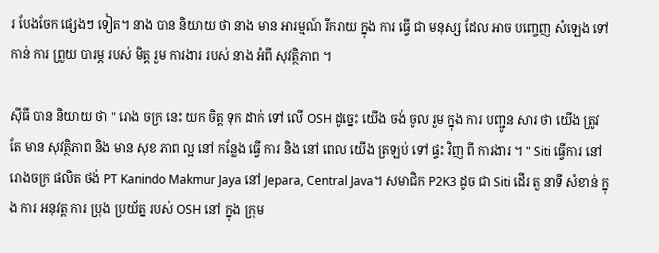រ បែងចែក ផ្សេងៗ ទៀត។ នាង បាន និយាយ ថា នាង មាន អារម្មណ៍ រីករាយ ក្នុង ការ ធ្វើ ជា មនុស្ស ដែល អាច បញ្ចេញ សំឡេង ទៅ កាន់ ការ ព្រួយ បារម្ភ របស់ មិត្ត រួម ការងារ របស់ នាង អំពី សុវត្ថិភាព ។

ស៊ីធី បាន និយាយ ថា " រោង ចក្រ នេះ យក ចិត្ត ទុក ដាក់ ទៅ លើ OSH ដូច្នេះ យើង ចង់ ចូល រួម ក្នុង ការ បញ្ជូន សារ ថា យើង ត្រូវ តែ មាន សុវត្ថិភាព និង មាន សុខ ភាព ល្អ នៅ កន្លែង ធ្វើ ការ និង នៅ ពេល យើង ត្រឡប់ ទៅ ផ្ទះ វិញ ពី ការងារ ។ " Siti ធ្វើការ នៅ រោងចក្រ ផលិត ថង់ PT Kanindo Makmur Jaya នៅ Jepara, Central Java។ សមាជិក P2K3 ដូច ជា Siti ដើរ តួ នាទី សំខាន់ ក្នុង ការ អនុវត្ត ការ ប្រុង ប្រយ័ត្ន របស់ OSH នៅ ក្នុង ក្រុម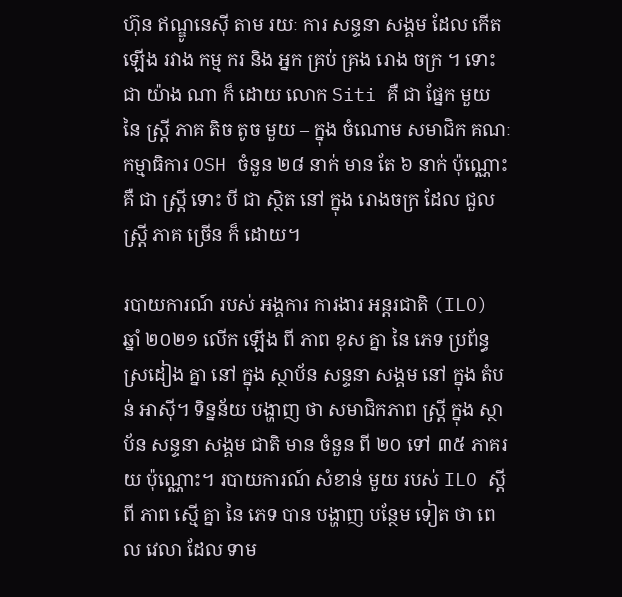ហ៊ុន ឥណ្ឌូនេស៊ី តាម រយៈ ការ សន្ទនា សង្គម ដែល កើត ឡើង រវាង កម្ម ករ និង អ្នក គ្រប់ គ្រង រោង ចក្រ ។ ទោះ ជា យ៉ាង ណា ក៏ ដោយ លោក Siti គឺ ជា ផ្នែក មួយ នៃ ស្ត្រី ភាគ តិច តូច មួយ – ក្នុង ចំណោម សមាជិក គណៈកម្មាធិការ OSH ចំនួន ២៨ នាក់ មាន តែ ៦ នាក់ ប៉ុណ្ណោះ គឺ ជា ស្ត្រី ទោះ បី ជា ស្ថិត នៅ ក្នុង រោងចក្រ ដែល ជួល ស្ត្រី ភាគ ច្រើន ក៏ ដោយ។

របាយការណ៍ របស់ អង្គការ ការងារ អន្តរជាតិ (ILO) ឆ្នាំ ២០២១ លើក ឡើង ពី ភាព ខុស គ្នា នៃ ភេទ ប្រព័ន្ធ ស្រដៀង គ្នា នៅ ក្នុង ស្ថាប័ន សន្ទនា សង្គម នៅ ក្នុង តំបន់ អាស៊ី។ ទិន្នន័យ បង្ហាញ ថា សមាជិកភាព ស្ត្រី ក្នុង ស្ថាប័ន សន្ទនា សង្គម ជាតិ មាន ចំនួន ពី ២០ ទៅ ៣៥ ភាគរយ ប៉ុណ្ណោះ។ របាយការណ៍ សំខាន់ មួយ របស់ ILO ស្តី ពី ភាព ស្មើ គ្នា នៃ ភេទ បាន បង្ហាញ បន្ថែម ទៀត ថា ពេល វេលា ដែល ទាម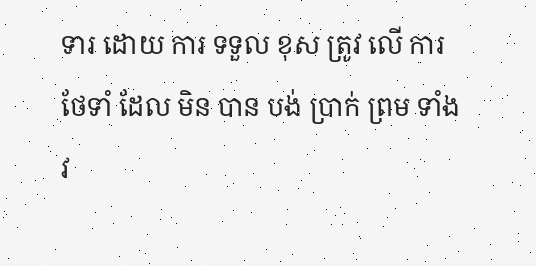ទារ ដោយ ការ ទទួល ខុស ត្រូវ លើ ការ ថែទាំ ដែល មិន បាន បង់ ប្រាក់ ព្រម ទាំង វ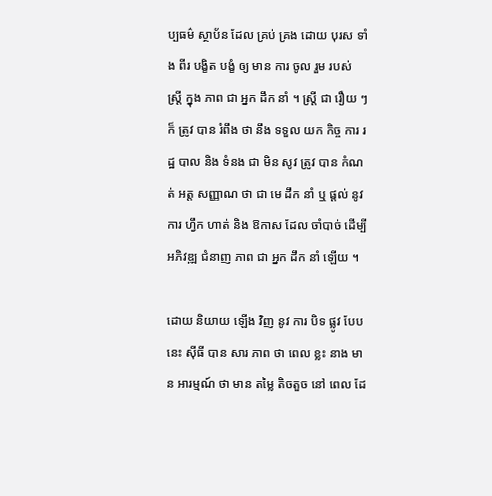ប្បធម៌ ស្ថាប័ន ដែល គ្រប់ គ្រង ដោយ បុរស ទាំង ពីរ បង្ខិត បង្ខំ ឲ្យ មាន ការ ចូល រួម របស់ ស្ត្រី ក្នុង ភាព ជា អ្នក ដឹក នាំ ។ ស្ត្រី ជា រឿយ ៗ ក៏ ត្រូវ បាន រំពឹង ថា នឹង ទទួល យក កិច្ច ការ រដ្ឋ បាល និង ទំនង ជា មិន សូវ ត្រូវ បាន កំណត់ អត្ត សញ្ញាណ ថា ជា មេ ដឹក នាំ ឬ ផ្តល់ នូវ ការ ហ្វឹក ហាត់ និង ឱកាស ដែល ចាំបាច់ ដើម្បី អភិវឌ្ឍ ជំនាញ ភាព ជា អ្នក ដឹក នាំ ឡើយ ។

ដោយ និយាយ ឡើង វិញ នូវ ការ បិទ ផ្លូវ បែប នេះ ស៊ីធី បាន សារ ភាព ថា ពេល ខ្លះ នាង មាន អារម្មណ៍ ថា មាន តម្លៃ តិចតួច នៅ ពេល ដែ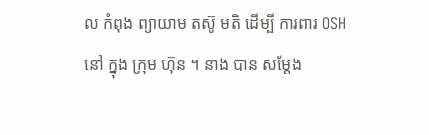ល កំពុង ព្យាយាម តស៊ូ មតិ ដើម្បី ការពារ OSH នៅ ក្នុង ក្រុម ហ៊ុន ។ នាង បាន សម្តែង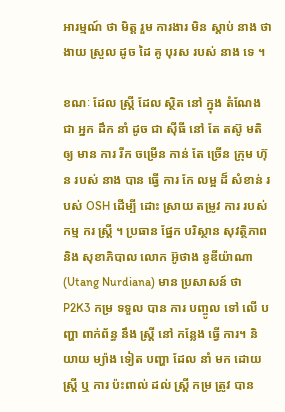អារម្មណ៍ ថា មិត្ត រួម ការងារ មិន ស្តាប់ នាង ថា ងាយ ស្រួល ដូច ដៃ គូ បុរស របស់ នាង ទេ ។

ខណៈ ដែល ស្ត្រី ដែល ស្ថិត នៅ ក្នុង តំណែង ជា អ្នក ដឹក នាំ ដូច ជា ស៊ីធី នៅ តែ តស៊ូ មតិ ឲ្យ មាន ការ រីក ចម្រើន កាន់ តែ ច្រើន ក្រុម ហ៊ុន របស់ នាង បាន ធ្វើ ការ កែ លម្អ ដ៏ សំខាន់ របស់ OSH ដើម្បី ដោះ ស្រាយ តម្រូវ ការ របស់ កម្ម ករ ស្ត្រី ។ ប្រធាន ផ្នែក បរិស្ថាន សុវត្ថិភាព និង សុខាភិបាល លោក អ៊ូថាង នូឌីយ៉ាណា (Utang Nurdiana) មាន ប្រសាសន៍ ថា P2K3 កម្រ ទទួល បាន ការ បញ្ចូល ទៅ លើ បញ្ហា ពាក់ព័ន្ធ នឹង ស្ត្រី នៅ កន្លែង ធ្វើ ការ។ និយាយ ម្យ៉ាង ទៀត បញ្ហា ដែល នាំ មក ដោយ ស្ត្រី ឬ ការ ប៉ះពាល់ ដល់ ស្ត្រី កម្រ ត្រូវ បាន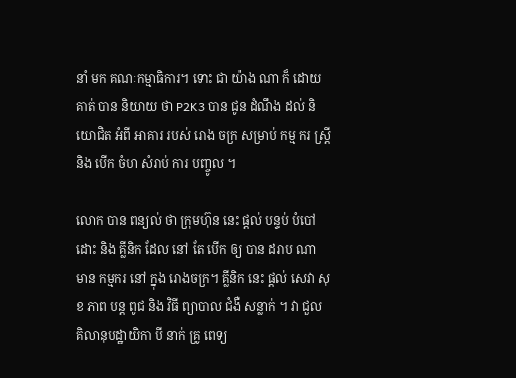នាំ មក គណៈកម្មាធិការ។ ទោះ ជា យ៉ាង ណា ក៏ ដោយ គាត់ បាន និយាយ ថា P2K3 បាន ជូន ដំណឹង ដល់ និយោជិត អំពី អាគារ របស់ រោង ចក្រ សម្រាប់ កម្ម ករ ស្ត្រី និង បើក ចំហ សំរាប់ ការ បញ្ចូល ។

លោក បាន ពន្យល់ ថា ក្រុមហ៊ុន នេះ ផ្តល់ បន្ទប់ បំបៅ ដោះ និង គ្លីនិក ដែល នៅ តែ បើក ឲ្យ បាន ដរាប ណា មាន កម្មករ នៅ ក្នុង រោងចក្រ។ គ្លីនិក នេះ ផ្តល់ សេវា សុខ ភាព បន្ត ពូជ និង វិធី ព្យាបាល ជំងឺ សន្លាក់ ។ វា ជួល គិលានុបដ្ឋាយិកា បី នាក់ គ្រូ ពេទ្យ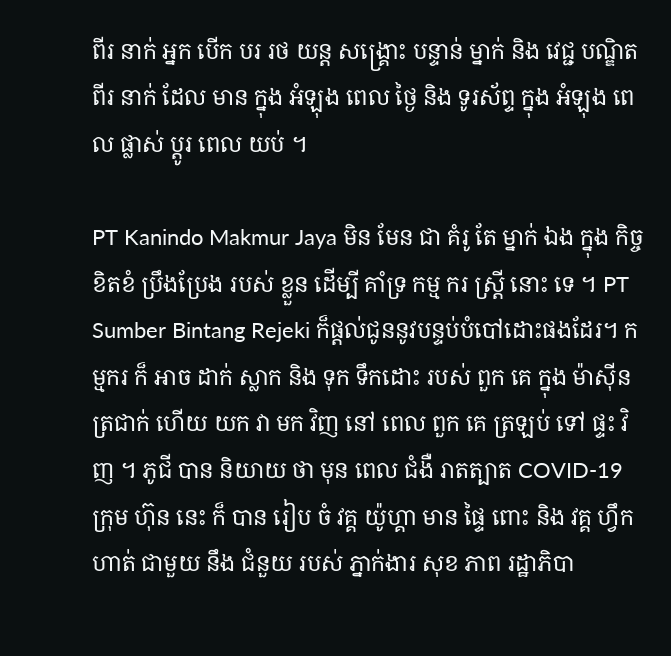ពីរ នាក់ អ្នក បើក បរ រថ យន្ត សង្គ្រោះ បន្ទាន់ ម្នាក់ និង វេជ្ជ បណ្ឌិត ពីរ នាក់ ដែល មាន ក្នុង អំឡុង ពេល ថ្ងៃ និង ទូរស័ព្ទ ក្នុង អំឡុង ពេល ផ្លាស់ ប្តូរ ពេល យប់ ។

PT Kanindo Makmur Jaya មិន មែន ជា គំរូ តែ ម្នាក់ ឯង ក្នុង កិច្ច ខិតខំ ប្រឹងប្រែង របស់ ខ្លួន ដើម្បី គាំទ្រ កម្ម ករ ស្ត្រី នោះ ទេ ។ PT Sumber Bintang Rejeki ក៏ផ្តល់ជូននូវបន្ទប់បំបៅដោះផងដែរ។ កម្មករ ក៏ អាច ដាក់ ស្លាក និង ទុក ទឹកដោះ របស់ ពួក គេ ក្នុង ម៉ាស៊ីន ត្រជាក់ ហើយ យក វា មក វិញ នៅ ពេល ពួក គេ ត្រឡប់ ទៅ ផ្ទះ វិញ ។ ភូជី បាន និយាយ ថា មុន ពេល ជំងឺ រាតត្បាត COVID-19 ក្រុម ហ៊ុន នេះ ក៏ បាន រៀប ចំ វគ្គ យ៉ូហ្គា មាន ផ្ទៃ ពោះ និង វគ្គ ហ្វឹក ហាត់ ជាមួយ នឹង ជំនួយ របស់ ភ្នាក់ងារ សុខ ភាព រដ្ឋាភិបា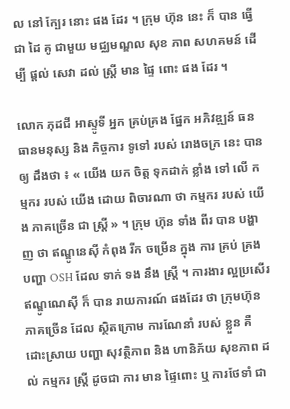ល នៅ ក្បែរ នោះ ផង ដែរ ។ ក្រុម ហ៊ុន នេះ ក៏ បាន ធ្វើ ជា ដៃ គូ ជាមួយ មជ្ឈមណ្ឌល សុខ ភាព សហគមន៍ ដើម្បី ផ្តល់ សេវា ដល់ ស្ត្រី មាន ផ្ទៃ ពោះ ផង ដែរ ។

លោក ភុដជី អាស្ទូទី អ្នក គ្រប់គ្រង ផ្នែក អភិវឌ្ឍន៍ ធនធានមនុស្ស និង កិច្ចការ ទូទៅ របស់ រោងចក្រ នេះ បាន ឲ្យ ដឹងថា ៖ « យើង យក ចិត្ត ទុកដាក់ ខ្លាំង ទៅ លើ កម្មករ របស់ យើង ដោយ ពិចារណា ថា កម្មករ របស់ យើង ភាគច្រើន ជា ស្ត្រី » ។ ក្រុម ហ៊ុន ទាំង ពីរ បាន បង្ហាញ ថា ឥណ្ឌូនេស៊ី កំពុង រីក ចម្រើន ក្នុង ការ គ្រប់ គ្រង បញ្ហា OSH ដែល ទាក់ ទង នឹង ស្ត្រី ។ ការងារ ល្អប្រសើរ ឥណ្ឌូណេស៊ី ក៏ បាន រាយការណ៍ ផងដែរ ថា ក្រុមហ៊ុន ភាគច្រើន ដែល ស្ថិតក្រោម ការណែនាំ របស់ ខ្លួន គឺ ដោះស្រាយ បញ្ហា សុវត្ថិភាព និង ហានិភ័យ សុខភាព ដល់ កម្មករ ស្ត្រី ដូចជា ការ មាន ផ្ទៃពោះ ឬ ការថែទាំ ជា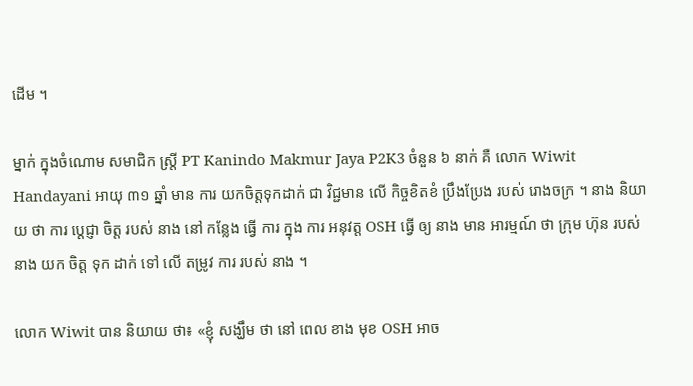ដើម ។

ម្នាក់ ក្នុងចំណោម សមាជិក ស្ត្រី PT Kanindo Makmur Jaya P2K3 ចំនួន ៦ នាក់ គឺ លោក Wiwit Handayani អាយុ ៣១ ឆ្នាំ មាន ការ យកចិត្តទុកដាក់ ជា វិជ្ជមាន លើ កិច្ចខិតខំ ប្រឹងប្រែង របស់ រោងចក្រ ។ នាង និយាយ ថា ការ ប្តេជ្ញា ចិត្ត របស់ នាង នៅ កន្លែង ធ្វើ ការ ក្នុង ការ អនុវត្ត OSH ធ្វើ ឲ្យ នាង មាន អារម្មណ៍ ថា ក្រុម ហ៊ុន របស់ នាង យក ចិត្ត ទុក ដាក់ ទៅ លើ តម្រូវ ការ របស់ នាង ។

លោក Wiwit បាន និយាយ ថា៖ «ខ្ញុំ សង្ឃឹម ថា នៅ ពេល ខាង មុខ OSH អាច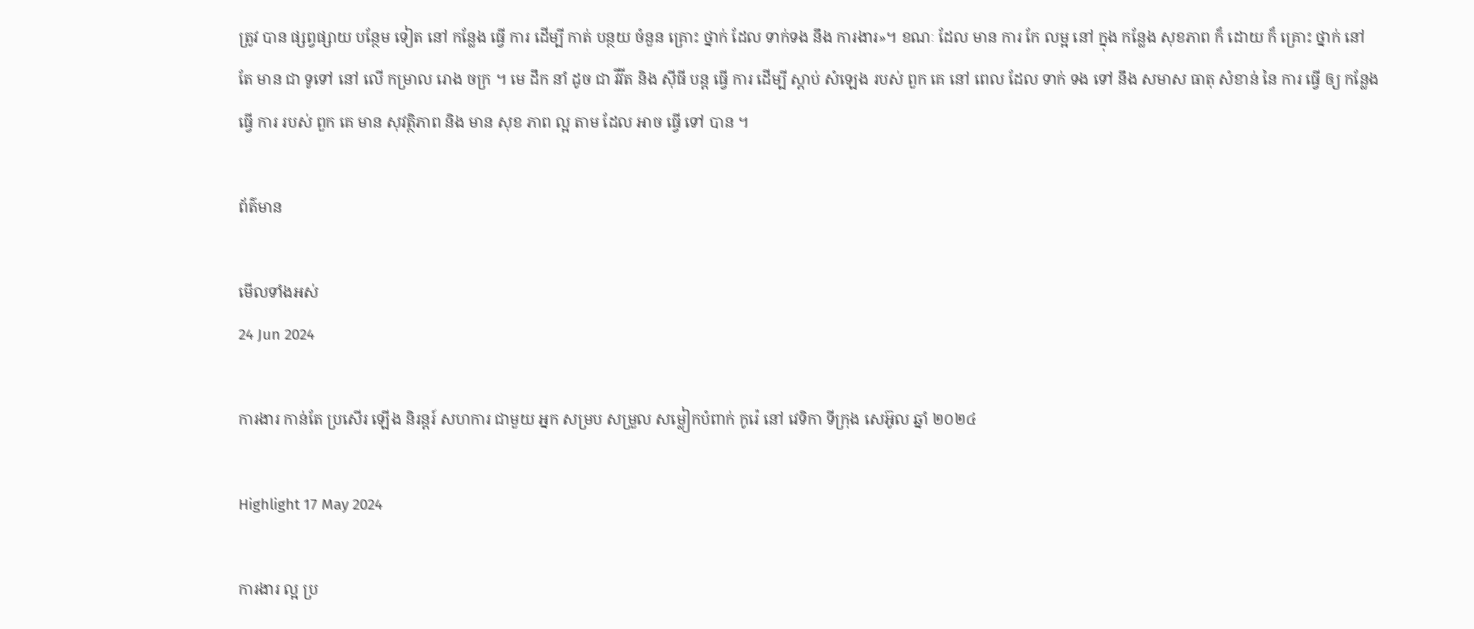ត្រូវ បាន ផ្សព្វផ្សាយ បន្ថែម ទៀត នៅ កន្លែង ធ្វើ ការ ដើម្បី កាត់ បន្ថយ ចំនួន គ្រោះ ថ្នាក់ ដែល ទាក់ទង នឹង ការងារ»។ ខណៈ ដែល មាន ការ កែ លម្អ នៅ ក្នុង កន្លែង សុខភាព ក៏ ដោយ ក៏ គ្រោះ ថ្នាក់ នៅ តែ មាន ជា ទូទៅ នៅ លើ កម្រាល រោង ចក្រ ។ មេ ដឹក នាំ ដូច ជា វីវីត និង ស៊ីធី បន្ត ធ្វើ ការ ដើម្បី ស្តាប់ សំឡេង របស់ ពួក គេ នៅ ពេល ដែល ទាក់ ទង ទៅ នឹង សមាស ធាតុ សំខាន់ នៃ ការ ធ្វើ ឲ្យ កន្លែង ធ្វើ ការ របស់ ពួក គេ មាន សុវត្ថិភាព និង មាន សុខ ភាព ល្អ តាម ដែល អាច ធ្វើ ទៅ បាន ។

ព័ត៌មាន

មើលទាំងអស់
24 Jun 2024

ការងារ កាន់តែ ប្រសើរ ឡើង និរន្តរ៍ សហការ ជាមួយ អ្នក សម្រប សម្រួល សម្លៀកបំពាក់ កូរ៉េ នៅ វេទិកា ទីក្រុង សេអ៊ូល ឆ្នាំ ២០២៤

Highlight 17 May 2024

ការងារ ល្អ ប្រ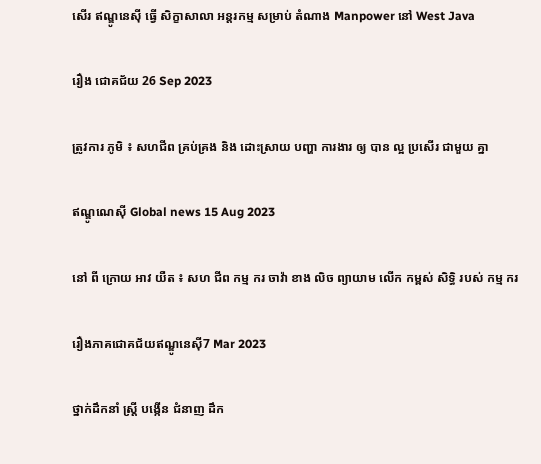សើរ ឥណ្ឌូនេស៊ី ធ្វើ សិក្ខាសាលា អន្តរកម្ម សម្រាប់ តំណាង Manpower នៅ West Java

រឿង ជោគជ័យ 26 Sep 2023

ត្រូវការ ភូមិ ៖ សហជីព គ្រប់គ្រង និង ដោះស្រាយ បញ្ហា ការងារ ឲ្យ បាន ល្អ ប្រសើរ ជាមួយ គ្នា

ឥណ្ឌូណេស៊ី Global news 15 Aug 2023

នៅ ពី ក្រោយ អាវ យឺត ៖ សហ ជីព កម្ម ករ ចាវ៉ា ខាង លិច ព្យាយាម លើក កម្ពស់ សិទ្ធិ របស់ កម្ម ករ

រឿងភាគជោគជ័យឥណ្ឌូនេស៊ី7 Mar 2023

ថ្នាក់ដឹកនាំ ស្ត្រី បង្កើន ជំនាញ ដឹក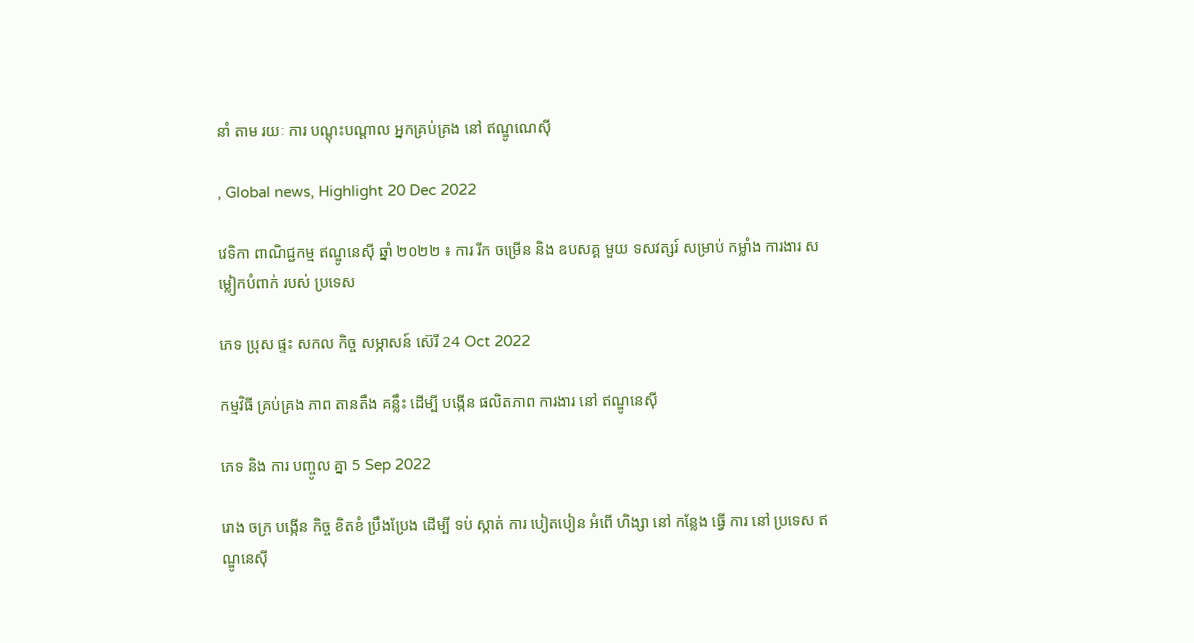នាំ តាម រយៈ ការ បណ្ដុះបណ្ដាល អ្នកគ្រប់គ្រង នៅ ឥណ្ឌូណេស៊ី

, Global news, Highlight 20 Dec 2022

វេទិកា ពាណិជ្ជកម្ម ឥណ្ឌូនេស៊ី ឆ្នាំ ២០២២ ៖ ការ រីក ចម្រើន និង ឧបសគ្គ មួយ ទសវត្សរ៍ សម្រាប់ កម្លាំង ការងារ សម្លៀកបំពាក់ របស់ ប្រទេស

ភេទ ប្រុស ផ្ទះ សកល កិច្ច សម្ភាសន៍ ស៊េរី 24 Oct 2022

កម្មវិធី គ្រប់គ្រង ភាព តានតឹង គន្លឹះ ដើម្បី បង្កើន ផលិតភាព ការងារ នៅ ឥណ្ឌូនេស៊ី

ភេទ និង ការ បញ្ចូល គ្នា 5 Sep 2022

រោង ចក្រ បង្កើន កិច្ច ខិតខំ ប្រឹងប្រែង ដើម្បី ទប់ ស្កាត់ ការ បៀតបៀន អំពើ ហិង្សា នៅ កន្លែង ធ្វើ ការ នៅ ប្រទេស ឥណ្ឌូនេស៊ី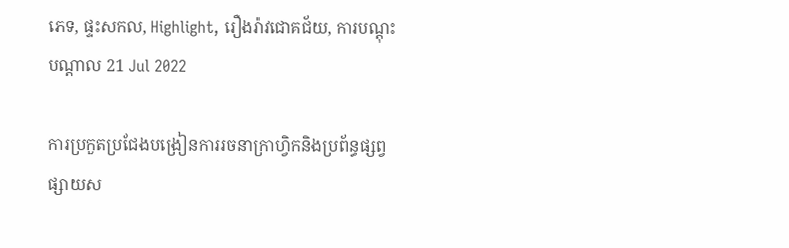ភេទ, ផ្ទះសកល, Highlight, រឿងរ៉ាវជោគជ័យ, ការបណ្តុះបណ្តាល 21 Jul 2022

ការប្រកួតប្រជែងបង្រៀនការរចនាក្រាហ្វិកនិងប្រព័ន្ធផ្សព្វផ្សាយស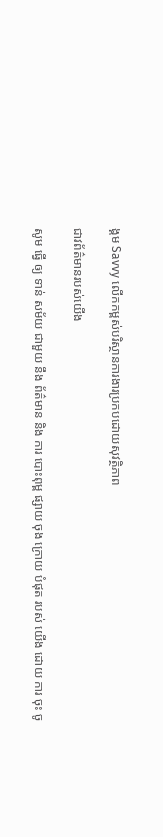ង្គម Savvy លើកកម្ពស់បរិស្ថានការងារប្រកបដោយសុវត្ថិភាព

ជាវព័ត៌មានរបស់យើង

សូម ធ្វើ ឲ្យ ទាន់ សម័យ ជាមួយ នឹង ព័ត៌មាន និង ការ បោះពុម្ព ផ្សាយ ចុង ក្រោយ បំផុត របស់ យើង ដោយ ការ ចុះ ចូ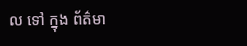ល ទៅ ក្នុង ព័ត៌មា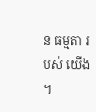ន ធម្មតា របស់ យើង ។